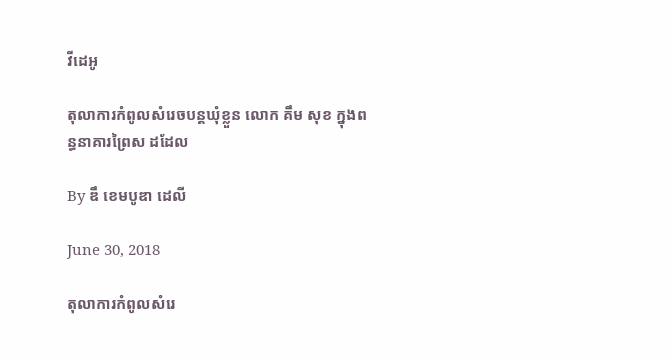វីដេអូ

តុលាការកំពូលសំរេចបន្តឃុំខ្លួន លោក គឹម សុខ ក្នុងពន្ធនាគារព្រៃស ដដែល

By ឌឹ ខេមបូឌា ដេលី

June 30, 2018

តុលាការកំពូលសំរេ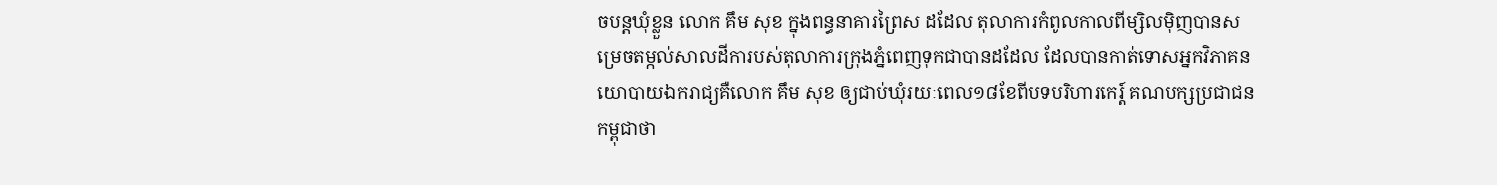ចបន្តឃុំខ្លួន លោក គឹម សុខ ក្នុងពន្ធនាគារព្រៃស ដដែល តុលាការកំពូលកាលពីម្សិលម៉ិញបានសម្រេចតម្កល់សាលដីការបស់តុលាការក្រុងភ្នំពេញទុកជាបានដដែល ដែលបានកាត់ទោសអ្នកវិភាគនយោបាយឯករាជ្យគឺលោក គឹម សុខ ឲ្យជាប់ឃុំរយៈពេល១៨ខែពីបទបរិហារកេរ្ត៍ គណបក្សប្រជាជនកម្ពុជាថា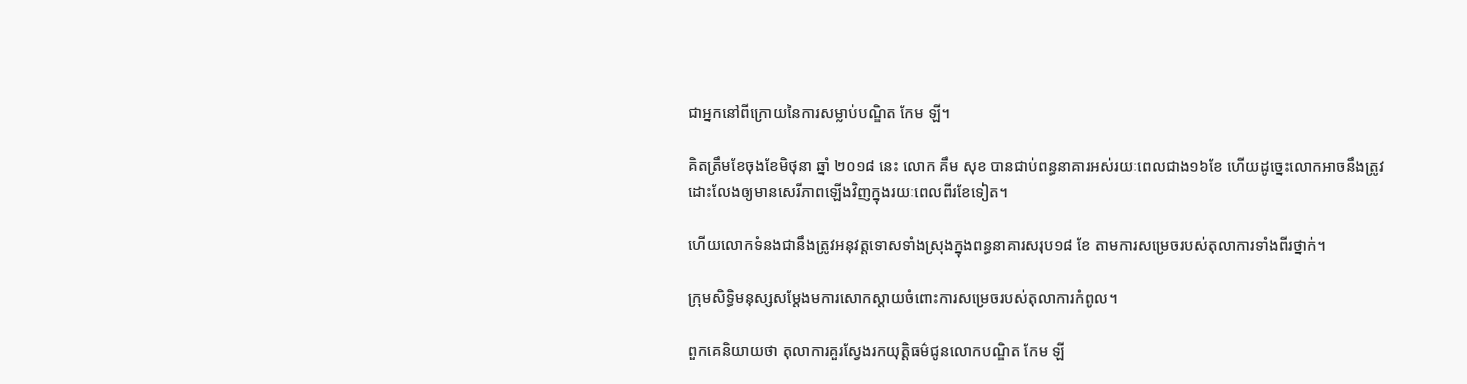ជាអ្នកនៅពីក្រោយនៃការសម្លាប់បណ្ឌិត កែម ឡី។

គិតត្រឹមខែចុងខែមិថុនា ឆ្នាំ ២០១៨ នេះ លោក គឹម សុខ បានជាប់ពន្ធនាគារអស់រយៈពេលជាង១៦ខែ ហើយដូច្នេះលោកអាចនឹងត្រូវ ដោះលែងឲ្យមានសេរីភាពឡើងវិញក្នុងរយៈពេលពីរខែទៀត។

ហើយលោកទំនងជានឹងត្រូវអនុវត្តទោសទាំងស្រុងក្នុងពន្ធនាគារសរុប១៨ ខែ តាមការសម្រេចរបស់តុលាការទាំងពីរថ្នាក់។

ក្រុមសិទ្ធិមនុស្សសម្តែងមការសោកស្តាយចំពោះការសម្រេចរបស់តុលាការកំពូល។

ពួកគេនិយាយថា តុលាការគួរស្វែងរកយុត្តិធម៌ជូនលោកបណ្ឌិត កែម ឡី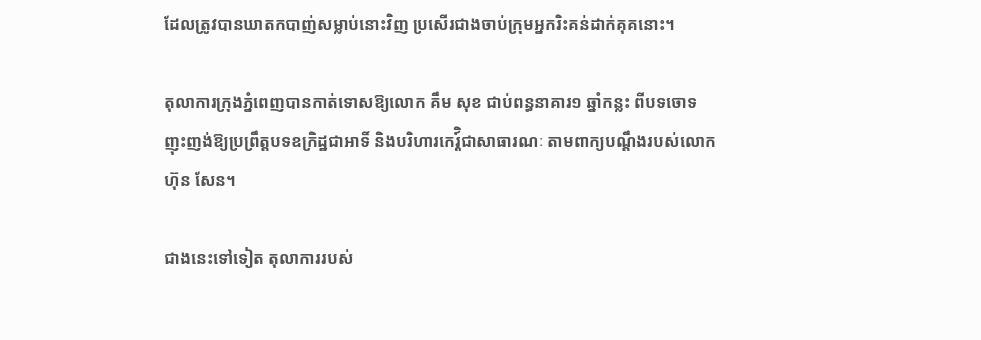ដែលត្រូវបានឃាតកបាញ់សម្លាប់នោះវិញ ប្រសើរជាងចាប់ក្រុមអ្នករិះគន់ដាក់គុគនោះ។

តុលាការក្រុងភ្នំពេញបានកាត់ទោសឱ្យលោក គឹម សុខ ជាប់ពន្ធនាគារ១ ឆ្នាំកន្លះ ពីបទចោទញុះញង់ឱ្យប្រព្រឹត្តបទឧក្រិដ្ឋជាអាទិ៍ និងបរិហារកេរ្ត៍ិជាសាធារណៈ តាមពាក្យបណ្តឹងរបស់លោក ហ៊ុន សែន។

ជាងនេះទៅទៀត តុលាការរបស់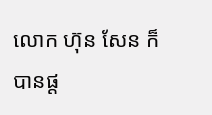លោក ហ៊ុន សែន ក៏បានផ្ត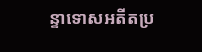ន្ទាទោសអតីតប្រ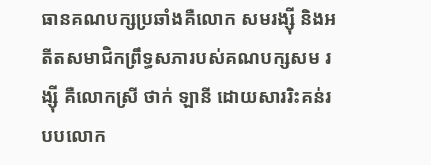ធានគណបក្សប្រឆាំងគឺលោក សមរង្ស៊ី និងអតីតសមាជិកព្រឹទ្ធសភារបស់គណបក្សសម រង្ស៊ី គឺលោកស្រី ថាក់ ឡានី ដោយសាររិះគន់របបលោក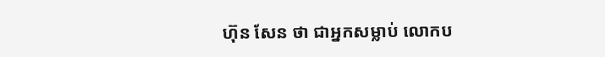ហ៊ុន សែន ថា ជាអ្នកសម្លាប់ លោកប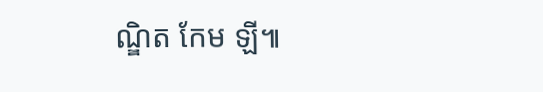ណ្ឌិត កែម ឡី៕